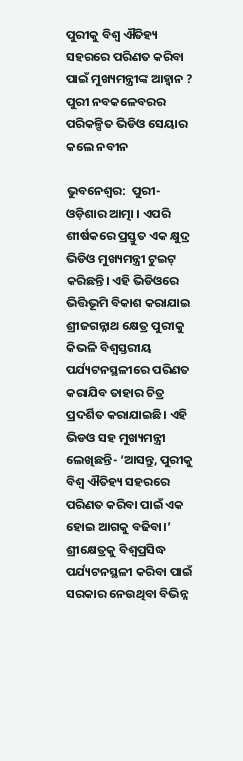ପୁରୀକୁ ବିଶ୍ଵ ଐତିହ୍ୟ ସହରରେ ପରିଣତ କରିବା ପାଇଁ ମୁଖ୍ୟମନ୍ତ୍ରୀଙ୍କ ଆହ୍ବାନ ? ପୁରୀ ନବକଳେବରର ପରିକଳ୍ପିତ ଭିଡିଓ ସେୟାର କଲେ ନବୀନ

ଭୁବନେଶ୍ବର:  ପୁରୀ- ଓଡ଼ିଶାର ଆତ୍ମା । ଏପରି ଶୀର୍ଷକରେ ପ୍ରସ୍ତୁତ ଏକ କ୍ଷୁଦ୍ର ଭିଡିଓ ମୁଖ୍ୟମନ୍ତ୍ରୀ ଟୁଇଟ୍ କରିଛନ୍ତି। ଏହି ଭିଡିଓରେ ଭିତ୍ତିଭୂମି ବିକାଶ କରାଯାଇ ଶ୍ରୀଜଗନ୍ନାଥ କ୍ଷେତ୍ର ପୁରୀକୁ କିଭଳି ବିଶ୍ବସ୍ତରୀୟ ପର୍ଯ୍ୟଟନସ୍ଥଳୀରେ ପରିଣତ କରାଯିବ ତାହାର ଚିତ୍ର ପ୍ରଦର୍ଶିତ କରାଯାଇଛି। ଏହି ଭିଡଓ ସହ ମୁଖ୍ୟମନ୍ତ୍ରୀ ଲେଖିଛନ୍ତି- ‘ଆସନ୍ତୁ, ପୁରୀକୁ ବିଶ୍ଵ ଐତିହ୍ୟ ସହରରେ ପରିଣତ କରିବା ପାଇଁ ଏକ ହୋଇ ଆଗକୁ ବଢିବା।’ ଶ୍ରୀକ୍ଷେତ୍ରକୁ ବିଶ୍ୱପ୍ରସିଦ୍ଧ ପର୍ଯ୍ୟଟନସ୍ଥଳୀ କରିବା ପାଇଁ ସରକାର ନେଉଥିବା ବିଭିନ୍ନ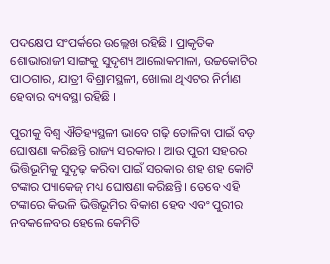ପଦକ୍ଷେପ ସଂପର୍କରେ ଉଲ୍ଲେଖ ରହିଛି । ପ୍ରାକୃତିକ ଶୋଭାରାଜୀ ସାଙ୍ଗକୁ ସୁଦୃଶ୍ୟ ଆଲୋକମାଳା, ଉଚ୍ଚକୋଟିର ପାଠଗାର, ଯାତ୍ରୀ ବିଶ୍ରାମସ୍ଥଳୀ, ଖୋଲା ଥିଏଟର ନିର୍ମାଣ ହେବାର ବ୍ୟବସ୍ଥା ରହିଛି ।

ପୁରୀକୁ ବିଶ୍ଵ ଐତିହ୍ୟସ୍ଥଳୀ ଭାବେ ଗଢ଼ି ତୋଳିବା ପାଇଁ ବଡ଼ ଘୋଷଣା କରିଛନ୍ତି ରାଜ୍ୟ ସରକାର । ଆଉ ପୁରୀ ସହରର ଭିତ୍ତିଭୂମିକୁ ସୁଦୃଢ଼ କରିବା ପାଇଁ ସରକାର ଶହ ଶହ କୋଟି ଟଙ୍କାର ପ୍ୟାକେଜ୍ ମଧ୍ୟ ଘୋଷଣା କରିଛନ୍ତି। ତେବେ ଏହି ଟଙ୍କାରେ କିଭଳି ଭିତ୍ତିଭୂମିର ବିକାଶ ହେବ ଏବଂ ପୁରୀର ନବକଳେବର ହେଲେ କେମିତି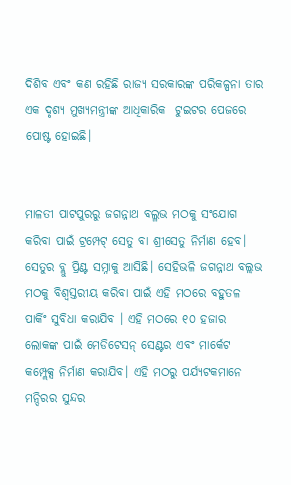ଦିଶିବ ଏବଂ କଣ ରହିଛି ରାଜ୍ୟ ସରକାରଙ୍କ ପରିକଳ୍ପନା ତାର ଏକ ଦୃଶ୍ୟ ମୁଖ୍ୟମନ୍ତ୍ରୀଙ୍କ ଆଧିକାରିକ  ଟୁଇଟର ପେଜରେ ପୋଷ୍ଟ ହୋଇଛି।


ମାଳତୀ ପାଟପୁରରୁ ଜଗନ୍ନାଥ ବଲ୍ଳଭ ମଠକୁ ସଂଯୋଗ କରିବା ପାଇଁ ଟ୍ରମ୍ପେଟ୍ ସେତୁ ବା ଶ୍ରୀସେତୁ ନିର୍ମାଣ ହେବ। ସେତୁର ବ୍ଲୁ ପ୍ରିଣ୍ଟ ସମ୍ନାକୁ ଆସିଛି। ସେହିଭଳି ଜଗନ୍ନାଥ ବଲ୍ଲଭ ମଠକୁ ବିଶ୍ୱସ୍ତରୀୟ କରିବା ପାଇଁ ଏହି ମଠରେ ବହୁତଳ ପାର୍କିଂ ସୁବିଧା କରାଯିବ । ଏହି ମଠରେ ୧୦ ହଜାର ଲୋକଙ୍କ ପାଇଁ ମେଡିଟେସନ୍ ସେଣ୍ଟର ଏବଂ ମାର୍କେଟ କମ୍ପ୍ଲେକ୍ସ ନିର୍ମାଣ କରାଯିବ। ଏହି ମଠରୁ ପର୍ଯ୍ୟଟକମାନେ ମନ୍ଦିରର ସୁନ୍ଦର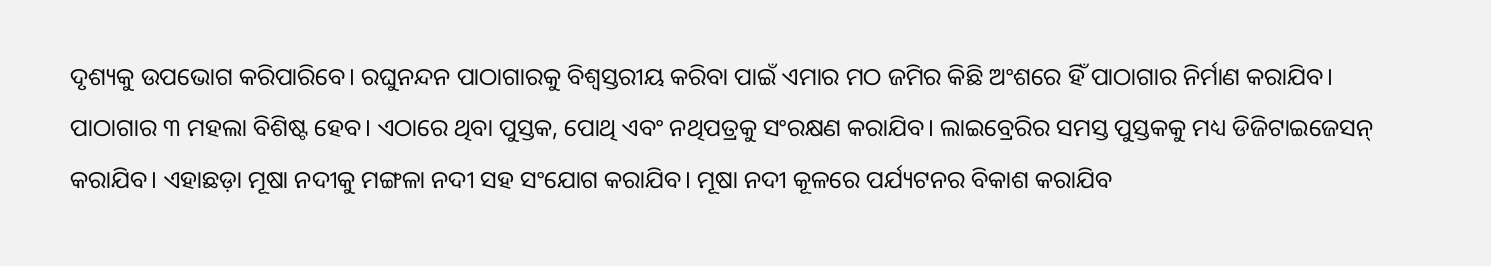ଦୃଶ୍ୟକୁ ଉପଭୋଗ କରିପାରିବେ। ରଘୁନନ୍ଦନ ପାଠାଗାରକୁ ବିଶ୍ୱସ୍ତରୀୟ କରିବା ପାଇଁ ଏମାର ମଠ ଜମିର କିଛି ଅଂଶରେ ହିଁ ପାଠାଗାର ନିର୍ମାଣ କରାଯିବ। ପାଠାଗାର ୩ ମହଲା ବିଶିଷ୍ଟ ହେବ। ଏଠାରେ ଥିବା ପୁସ୍ତକ, ପୋଥି ଏବଂ ନଥିପତ୍ରକୁ ସଂରକ୍ଷଣ କରାଯିବ। ଲାଇବ୍ରେରିର ସମସ୍ତ ପୁସ୍ତକକୁ ମଧ୍ୟ ଡିଜିଟାଇଜେସନ୍ କରାଯିବ। ଏହାଛଡ଼ା ମୂଷା ନଦୀକୁ ମଙ୍ଗଳା ନଦୀ ସହ ସଂଯୋଗ କରାଯିବ। ମୂଷା ନଦୀ କୂଳରେ ପର୍ଯ୍ୟଟନର ବିକାଶ କରାଯିବ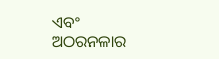ଏବଂ ଅଠରନଳାର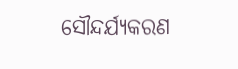ସୌନ୍ଦର୍ଯ୍ୟକରଣ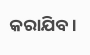କରାଯିବ।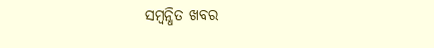ସମ୍ବନ୍ଧିତ ଖବର